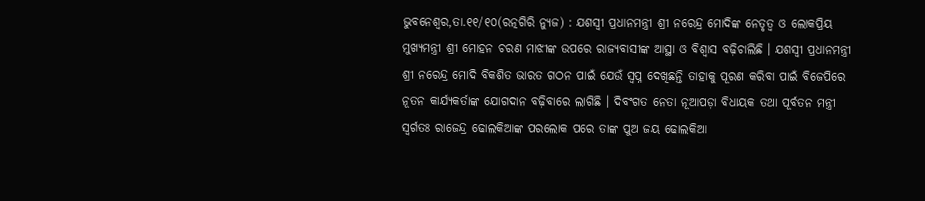ଭୁବନେଶ୍ୱର,ତା.୧୧/୧୦(ରତ୍ନଗିରି ନ୍ୟୁଜ) : ଯଶସ୍ୱୀ ପ୍ରଧାନମନ୍ତ୍ରୀ ଶ୍ରୀ ନରେନ୍ଦ୍ର ମୋଦିଙ୍କ ନେତୃତ୍ୱ ଓ ଲୋକପ୍ରିୟ ମୁଖ୍ୟମନ୍ତ୍ରୀ ଶ୍ରୀ ମୋହନ ଚରଣ ମାଝୀଙ୍କ ଉପରେ ରାଜ୍ୟବାସୀଙ୍କ ଆସ୍ଥା ଓ ବିଶ୍ୱାସ ବଢ଼ିଚାଲିଛି । ଯଶସ୍ୱୀ ପ୍ରଧାନମନ୍ତ୍ରୀ ଶ୍ରୀ ନରେନ୍ଦ୍ର ମୋଦି ବିକଶିତ ଭାରତ ଗଠନ ପାଇଁ ଯେଉଁ ସ୍ୱପ୍ନ ଦେଖିଛନ୍ତି ତାହାକୁ ପୂରଣ କରିବା ପାଇଁ ବିଜେପିରେ ନୂତନ କାର୍ଯ୍ୟକର୍ତାଙ୍କ ଯୋଗଦାନ ବଢ଼ିବାରେ ଲାଗିଛି । ଦିବଂଗତ ନେତା ନୂଆପଡ଼ା ବିଧାୟକ ତଥା ପୂର୍ବତନ ମନ୍ତ୍ରୀ ସ୍ୱର୍ଗତଃ ରାଜେନ୍ଦ୍ର ଢୋଲକିଆଙ୍କ ପରଲୋକ ପରେ ତାଙ୍କ ପୁଅ ଜୟ ଢୋଲକିଆ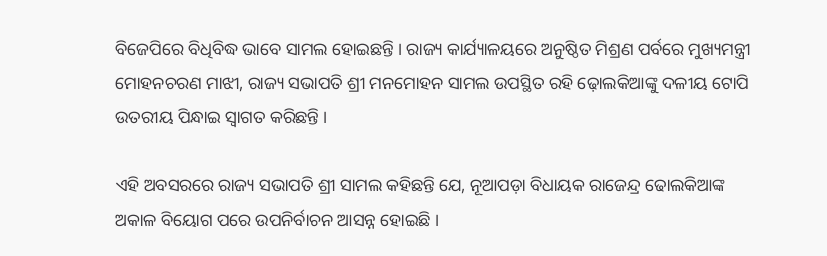ବିଜେପିରେ ବିଧିବିଦ୍ଧ ଭାବେ ସାମଲ ହୋଇଛନ୍ତି । ରାଜ୍ୟ କାର୍ଯ୍ୟାଳୟରେ ଅନୁଷ୍ଠିତ ମିଶ୍ରଣ ପର୍ବରେ ମୁଖ୍ୟମନ୍ତ୍ରୀ ମୋହନଚରଣ ମାଝୀ, ରାଜ୍ୟ ସଭାପତି ଶ୍ରୀ ମନମୋହନ ସାମଲ ଉପସ୍ଥିତ ରହି ଢ଼ୋଲକିଆଙ୍କୁ ଦଳୀୟ ଟୋପି ଉତରୀୟ ପିନ୍ଧାଇ ସ୍ୱାଗତ କରିଛନ୍ତି ।

ଏହି ଅବସରରେ ରାଜ୍ୟ ସଭାପତି ଶ୍ରୀ ସାମଲ କହିଛନ୍ତି ଯେ, ନୂଆପଡ଼ା ବିଧାୟକ ରାଜେନ୍ଦ୍ର ଢୋଲକିଆଙ୍କ ଅକାଳ ବିୟୋଗ ପରେ ଉପନିର୍ବାଚନ ଆସନ୍ନ ହୋଇଛି ।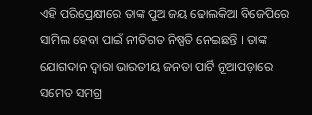ଏହି ପରିପ୍ରେକ୍ଷୀରେ ତାଙ୍କ ପୁଅ ଜୟ ଢୋଲକିଆ ବିଜେପିରେ ସାମିଲ ହେବା ପାଇଁ ନୀତିଗତ ନିଷ୍ପତି ନେଇଛନ୍ତି । ତାଙ୍କ ଯୋଗଦାନ ଦ୍ୱାରା ଭାରତୀୟ ଜନତା ପାର୍ଟି ନୂଆପଡ଼ାରେ ସମେତ ସମଗ୍ର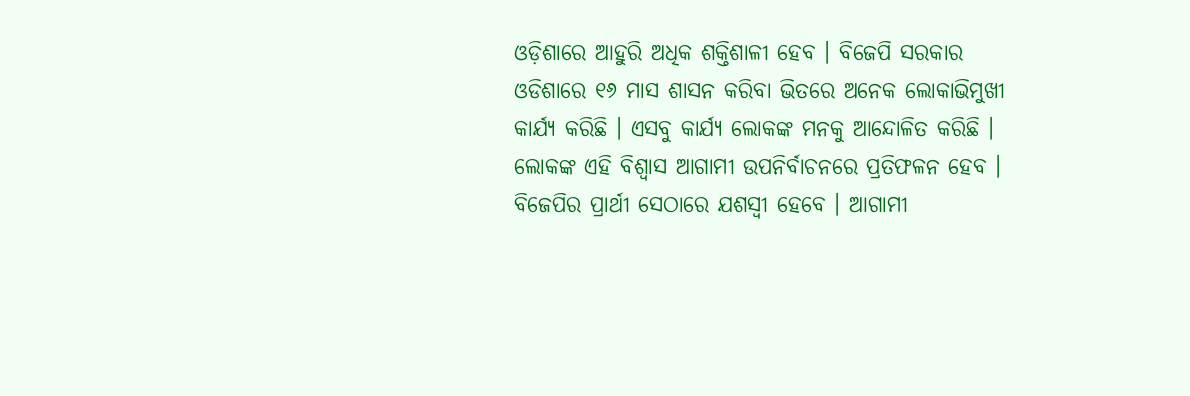ଓଡ଼ିଶାରେ ଆହୁରି ଅଧିକ ଶକ୍ତିଶାଳୀ ହେବ । ବିଜେପି ସରକାର ଓଡିଶାରେ ୧୬ ମାସ ଶାସନ କରିବା ଭିତରେ ଅନେକ ଲୋକାଭିମୁଖୀ କାର୍ଯ୍ୟ କରିଛି । ଏସବୁ କାର୍ଯ୍ୟ ଲୋକଙ୍କ ମନକୁ ଆନ୍ଦୋଳିତ କରିଛି । ଲୋକଙ୍କ ଏହି ବିଶ୍ୱାସ ଆଗାମୀ ଉପନିର୍ବାଚନରେ ପ୍ରତିଫଳନ ହେବ । ବିଜେପିର ପ୍ରାର୍ଥୀ ସେଠାରେ ଯଶସ୍ୱୀ ହେବେ । ଆଗାମୀ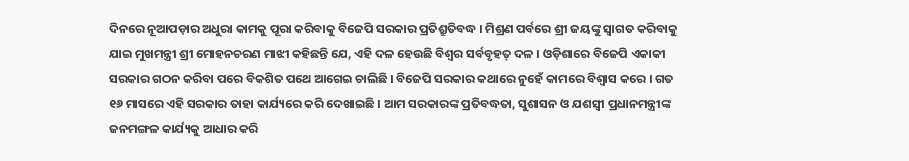ଦିନରେ ନୂଆପଡ଼ାର ଅଧୁରା କାମକୁ ପୂରା କରିବାକୁ ବିଜେପି ସରକାର ପ୍ରତିଶ୍ରୁତିବଦ୍ଧ । ମିଶ୍ରଣ ପର୍ବରେ ଶ୍ରୀ ଜୟଙ୍କୁ ସ୍ୱାଗତ କରିବାକୁ ଯାଇ ମୁଖମନ୍ତ୍ରୀ ଶ୍ରୀ ମୋହନଚରଣ ମାଝୀ କହିଛନ୍ତି ଯେ, ଏହି ଦଳ ହେଉଛି ବିଶ୍ୱର ସର୍ବବୃହତ୍ ଦଳ । ଓଡ଼ିଶାରେ ବିଜେପି ଏକାକୀ ସରକାର ଗଠନ କରିବା ପରେ ବିକଶିତ ପଥେ ଆଗେଇ ଚାଲିଛି । ବିଜେପି ସରକାର କଥାରେ ନୁହେଁ କାମରେ ବିଶ୍ୱାସ କରେ । ଗତ ୧୬ ମାସରେ ଏହି ସରକାର ତାହା କାର୍ଯ୍ୟରେ କରି ଦେଖାଇଛି । ଆମ ସରକାରଙ୍କ ପ୍ରତିବଦ୍ଧତା, ସୁଶାସନ ଓ ଯଶସ୍ୱୀ ପ୍ରଧାନମନ୍ତ୍ରୀଙ୍କ ଜନମଙ୍ଗଳ କାର୍ଯ୍ୟକୁ ଆଧାର କରି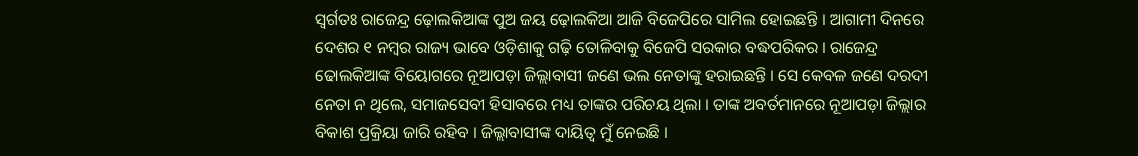ସ୍ୱର୍ଗତଃ ରାଜେନ୍ଦ୍ର ଢ଼ୋଲକିଆଙ୍କ ପୁଅ ଜୟ ଢ଼ୋଲକିଆ ଆଜି ବିଜେପିରେ ସାମିଲ ହୋଇଛନ୍ତି । ଆଗାମୀ ଦିନରେ ଦେଶର ୧ ନମ୍ବର ରାଜ୍ୟ ଭାବେ ଓଡ଼ିଶାକୁ ଗଢ଼ି ତୋଳିବାକୁ ବିଜେପି ସରକାର ବଦ୍ଧପରିକର । ରାଜେନ୍ଦ୍ର ଢୋଲକିଆଙ୍କ ବିୟୋଗରେ ନୂଆପଡ଼ା ଜିଲ୍ଲାବାସୀ ଜଣେ ଭଲ ନେତାଙ୍କୁ ହରାଇଛନ୍ତି । ସେ କେବଳ ଜଣେ ଦରଦୀ ନେତା ନ ଥିଲେ, ସମାଜସେବୀ ହିସାବରେ ମଧ୍ୟ ତାଙ୍କର ପରିଚୟ ଥିଲା । ତାଙ୍କ ଅବର୍ତମାନରେ ନୂଆପଡ଼ା ଜିଲ୍ଲାର ବିକାଶ ପ୍ରକ୍ରିୟା ଜାରି ରହିବ । ଜିଲ୍ଲାବାସୀଙ୍କ ଦାୟିତ୍ୱ ମୁଁ ନେଇଛି ।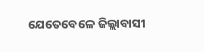ଯେତେବେଳେ ଜିଲ୍ଲାବାସୀ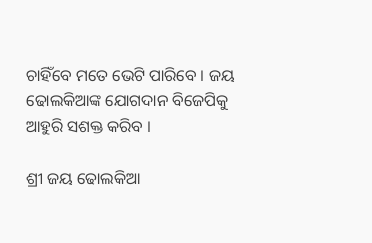ଚାହିଁବେ ମତେ ଭେଟି ପାରିବେ । ଜୟ ଢୋଲକିଆଙ୍କ ଯୋଗଦାନ ବିଜେପିକୁ ଆହୁରି ସଶକ୍ତ କରିବ ।

ଶ୍ରୀ ଜୟ ଢୋଲକିଆ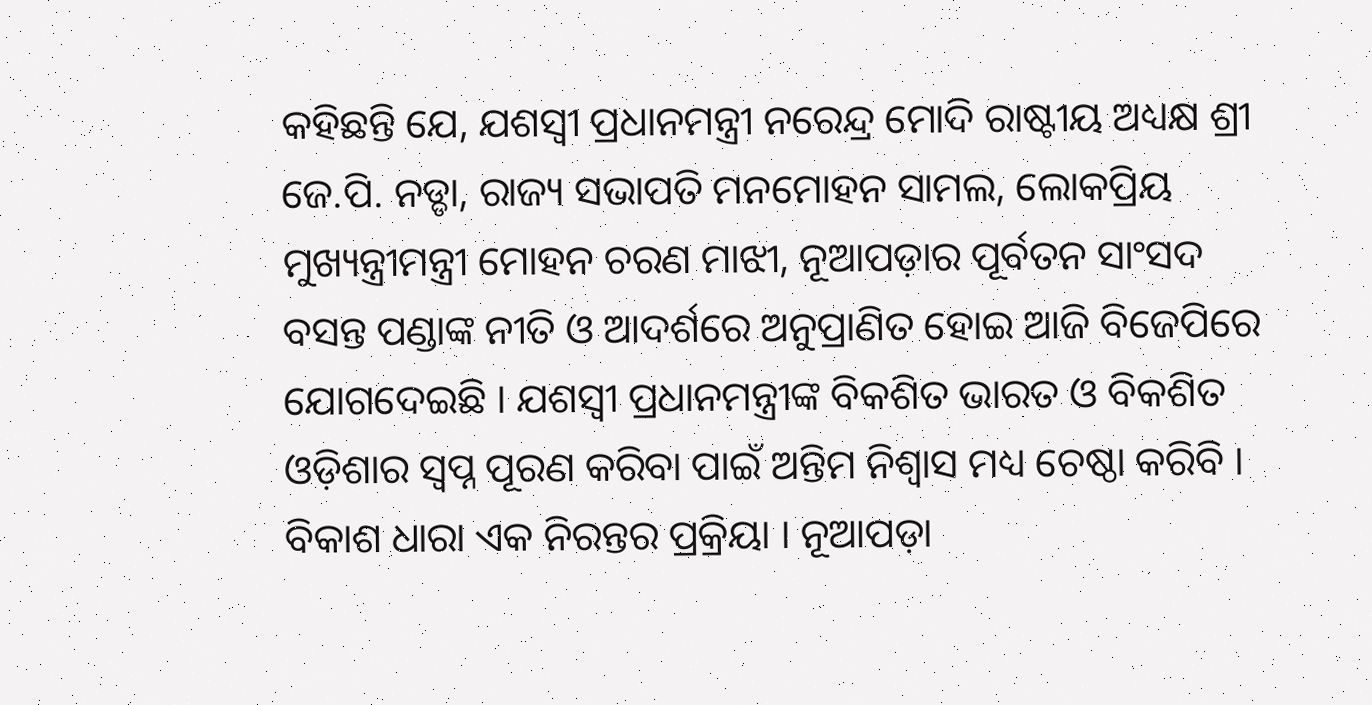କହିଛନ୍ତି ଯେ, ଯଶସ୍ୱୀ ପ୍ରଧାନମନ୍ତ୍ରୀ ନରେନ୍ଦ୍ର ମୋଦି ରାଷ୍ଟୀୟ ଅଧ୍ୟକ୍ଷ ଶ୍ରୀ ଜେ.ପି. ନଡ୍ଡା, ରାଜ୍ୟ ସଭାପତି ମନମୋହନ ସାମଲ, ଲୋକପ୍ରିୟ ମୁଖ୍ୟନ୍ତ୍ରୀମନ୍ତ୍ରୀ ମୋହନ ଚରଣ ମାଝୀ, ନୂଆପଡ଼ାର ପୂର୍ବତନ ସାଂସଦ ବସନ୍ତ ପଣ୍ଡାଙ୍କ ନୀତି ଓ ଆଦର୍ଶରେ ଅନୁପ୍ରାଣିତ ହୋଇ ଆଜି ବିଜେପିରେ ଯୋଗଦେଇଛି । ଯଶସ୍ୱୀ ପ୍ରଧାନମନ୍ତ୍ରୀଙ୍କ ବିକଶିତ ଭାରତ ଓ ବିକଶିତ ଓଡ଼ିଶାର ସ୍ୱପ୍ନ ପୂରଣ କରିବା ପାଇଁ ଅନ୍ତିମ ନିଶ୍ୱାସ ମଧ୍ୟ ଚେଷ୍ଠା କରିବି । ବିକାଶ ଧାରା ଏକ ନିରନ୍ତର ପ୍ରକ୍ରିୟା । ନୂଆପଡ଼ା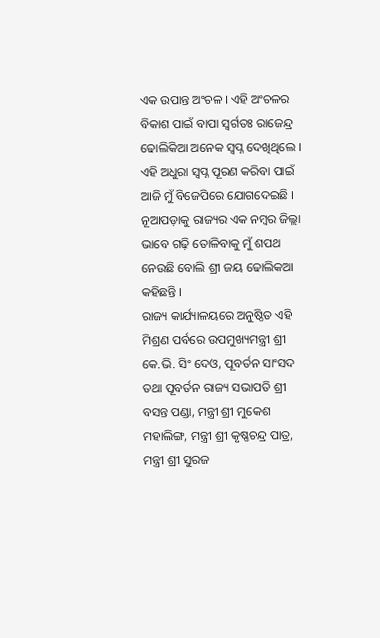ଏକ ଉପାନ୍ତ ଅଂଚଳ । ଏହି ଅଂଚଳର ବିକାଶ ପାଇଁ ବାପା ସ୍ୱର୍ଗତଃ ରାଜେନ୍ଦ୍ର ଢୋଲିକିଆ ଅନେକ ସ୍ୱପ୍ନ ଦେଖିଥିଲେ । ଏହି ଅଧୁରା ସ୍ୱପ୍ନ ପୂରଣ କରିବା ପାଇଁ ଆଜି ମୁଁ ବିଜେପିରେ ଯୋଗଦେଇଛି । ନୂଆପଡ଼ାକୁ ରାଜ୍ୟର ଏକ ନମ୍ବର ଜିଲ୍ଲା ଭାବେ ଗଢ଼ି ତୋଳିବାକୁ ମୁଁ ଶପଥ ନେଉଛି ବୋଲି ଶ୍ରୀ ଜୟ ଢୋଲିକଆ କହିଛନ୍ତି ।
ରାଜ୍ୟ କାର୍ଯ୍ୟାଳୟରେ ଅନୁଷ୍ଠିତ ଏହି ମିଶ୍ରଣ ପର୍ବରେ ଉପମୁଖ୍ୟମନ୍ତ୍ରୀ ଶ୍ରୀ କେ.ଭି. ସିଂ ଦେଓ, ପୂବର୍ତନ ସାଂସଦ ତଥା ପୂବର୍ତନ ରାଜ୍ୟ ସଭାପତି ଶ୍ରୀ ବସନ୍ତ ପଣ୍ଡା, ମନ୍ତ୍ରୀ ଶ୍ରୀ ମୁକେଶ ମହାଲିଙ୍ଗ, ମନ୍ତ୍ରୀ ଶ୍ରୀ କୃଷ୍ଣଚନ୍ଦ୍ର ପାତ୍ର, ମନ୍ତ୍ରୀ ଶ୍ରୀ ସୁରଜ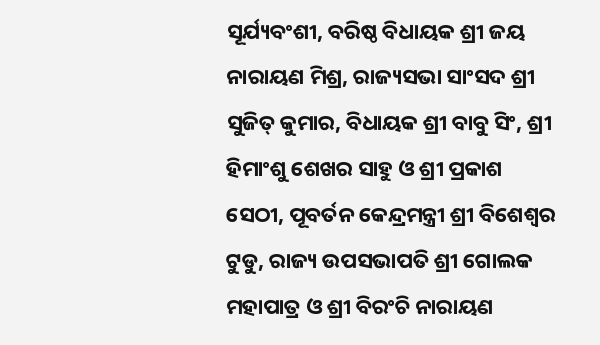ସୂର୍ଯ୍ୟବଂଶୀ, ବରିଷ୍ଠ ବିଧାୟକ ଶ୍ରୀ ଜୟ ନାରାୟଣ ମିଶ୍ର, ରାଜ୍ୟସଭା ସାଂସଦ ଶ୍ରୀ ସୁଜିତ୍ କୁମାର, ବିଧାୟକ ଶ୍ରୀ ବାବୁ ସିଂ, ଶ୍ରୀ ହିମାଂଶୁ ଶେଖର ସାହୁ ଓ ଶ୍ରୀ ପ୍ରକାଶ ସେଠୀ, ପୂବର୍ତନ କେନ୍ଦ୍ରମନ୍ତ୍ରୀ ଶ୍ରୀ ବିଶେଶ୍ୱର ଟୁଡୁ, ରାଜ୍ୟ ଉପସଭାପତି ଶ୍ରୀ ଗୋଲକ ମହାପାତ୍ର ଓ ଶ୍ରୀ ବିରଂଚି ନାରାୟଣ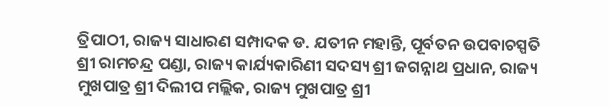ତ୍ରିପାଠୀ, ରାଜ୍ୟ ସାଧାରଣ ସମ୍ପାଦକ ଡ. ଯତୀନ ମହାନ୍ତି, ପୂର୍ବତନ ଉପବାଚସ୍ପତି ଶ୍ରୀ ରାମଚନ୍ଦ୍ର ପଣ୍ଡା, ରାଜ୍ୟ କାର୍ଯ୍ୟକାରିଣୀ ସଦସ୍ୟ ଶ୍ରୀ ଜଗନ୍ନାଥ ପ୍ରଧାନ, ରାଜ୍ୟ ମୁଖପାତ୍ର ଶ୍ରୀ ଦିଲୀପ ମଲ୍ଲିକ, ରାଜ୍ୟ ମୁଖପାତ୍ର ଶ୍ରୀ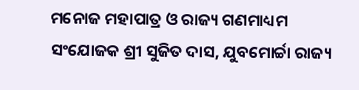ମନୋଜ ମହାପାତ୍ର ଓ ରାଜ୍ୟ ଗଣମାଧ୍ୟମ ସଂଯୋଜକ ଶ୍ରୀ ସୁଜିତ ଦାସ, ଯୁବମୋର୍ଚ୍ଚା ରାଜ୍ୟ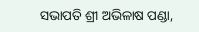ସଭାପତି ଶ୍ରୀ ଅଭିଳାଷ ପଣ୍ଡା,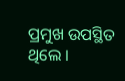ପ୍ରମୁଖ ଉପସ୍ଥିତ ଥିଲେ ।